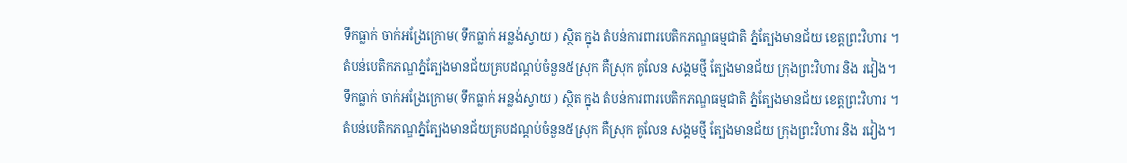ទឹកធ្លាក់ ចាក់អង្រែក្រោម( ទឹកធ្លាក់ អន្លង់ស្វាយ ) ស្ថិត ក្នុង តំបន់ការពារបេតិកភណ្ឌធម្មជាតិ ភ្នំត្បែងមានជ័យ ខេត្តព្រះវិហារ ។
តំបន់បេតិកភណ្ឌភ្នំត្បែងមានជ័យគ្របដណ្តប់ចំនួន៥ស្រុក គឺស្រុក គូលែន សង្គមថ្មី ត្បែងមានជ័យ ក្រុងព្រះវិហារ និង រវៀង។
ទឹកធ្លាក់ ចាក់អង្រែក្រោម( ទឹកធ្លាក់ អន្លង់ស្វាយ ) ស្ថិត ក្នុង តំបន់ការពារបេតិកភណ្ឌធម្មជាតិ ភ្នំត្បែងមានជ័យ ខេត្តព្រះវិហារ ។
តំបន់បេតិកភណ្ឌភ្នំត្បែងមានជ័យគ្របដណ្តប់ចំនួន៥ស្រុក គឺស្រុក គូលែន សង្គមថ្មី ត្បែងមានជ័យ ក្រុងព្រះវិហារ និង រវៀង។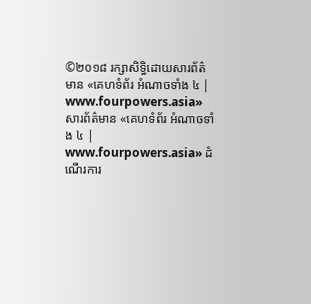©២០១៨ រក្សាសិទ្ធិដោយសារព័ត៌មាន «គេហទំព័រ អំណាចទាំង ៤ | www.fourpowers.asia»
សារព័ត៌មាន «គេហទំព័រ អំណាចទាំង ៤ | www.fourpowers.asia» ដំណើរការ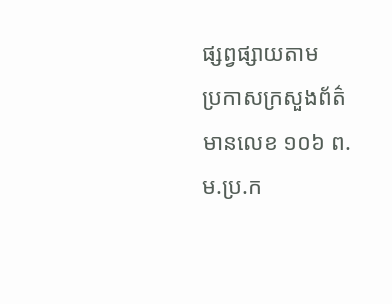ផ្សព្វផ្សាយតាម
ប្រកាសក្រសួងព័ត៌មានលេខ ១០៦ ព.ម.ប្រ.ក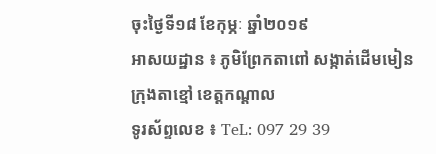ចុះថ្ងៃទី១៨ ខែកុម្ភៈ ឆ្នាំ២០១៩
អាសយដ្ឋាន ៖ ភូមិព្រែកតាពៅ សង្កាត់ដើមមៀន ក្រុងតាខ្មៅ ខេត្តកណ្ដាល
ទូរស័ព្ទលេខ ៖ TeL: 097 29 39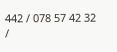442 / 078 57 42 32 /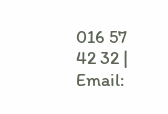016 57 42 32 | Email: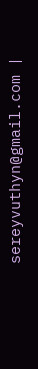sereyvuthyn@gmail.com |